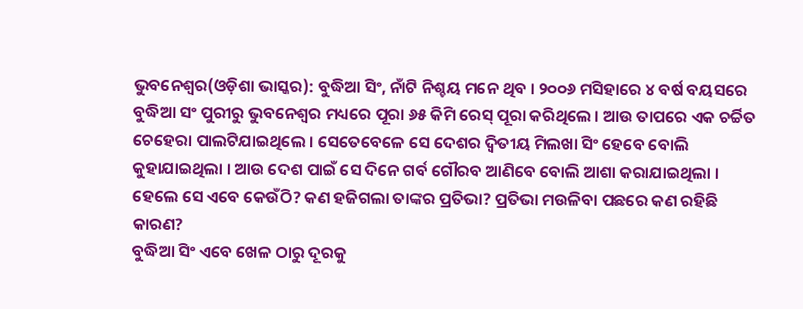ଭୁବନେଶ୍ୱର(ଓଡ଼ିଶା ଭାସ୍କର): ବୁଦ୍ଧିଆ ସିଂ, ନାଁଟି ନିଶ୍ଚୟ ମନେ ଥିବ । ୨୦୦୬ ମସିହାରେ ୪ ବର୍ଷ ବୟସରେ ବୁଦ୍ଧିଆ ସଂ ପୁରୀରୁ ଭୁବନେଶ୍ୱର ମଧ୍ୟରେ ପୂରା ୬୫ କିମି ରେସ୍ ପୂରା କରିଥିଲେ । ଆଉ ତାପରେ ଏକ ଚର୍ଚ୍ଚିତ ଚେହେରା ପାଲଟିଯାଇଥିଲେ । ସେତେବେଳେ ସେ ଦେଶର ଦ୍ୱିତୀୟ ମିଲଖା ସିଂ ହେବେ ବୋଲି କୁହାଯାଇଥିଲା । ଆଉ ଦେଶ ପାଇଁ ସେ ଦିନେ ଗର୍ବ ଗୌରବ ଆଣିବେ ବୋଲି ଆଶା କରାଯାଇଥିଲା । ହେଲେ ସେ ଏବେ କେଉଁଠି? କଣ ହଜିଗଲା ତାଙ୍କର ପ୍ରତିଭା? ପ୍ରତିଭା ମଉଳିବା ପଛରେ କଣ ରହିଛି କାରଣ?
ବୁଦ୍ଧିଆ ସିଂ ଏବେ ଖେଳ ଠାରୁ ଦୂରକୁ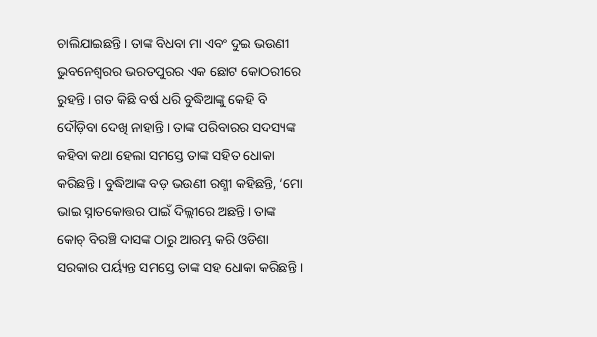ଚାଲିଯାଇଛନ୍ତି । ତାଙ୍କ ବିଧବା ମା ଏବଂ ଦୁଇ ଭଉଣୀ ଭୁବନେଶ୍ୱରର ଭରତପୁରର ଏକ ଛୋଟ କୋଠରୀରେ ରୁହନ୍ତି । ଗତ କିଛି ବର୍ଷ ଧରି ବୁଦ୍ଧିଆଙ୍କୁ କେହି ବି ଦୌଡ଼ିବା ଦେଖି ନାହାନ୍ତି । ତାଙ୍କ ପରିବାରର ସଦସ୍ୟଙ୍କ କହିବା କଥା ହେଲା ସମସ୍ତେ ତାଙ୍କ ସହିତ ଧୋକା କରିଛନ୍ତି । ବୁଦ୍ଧିଆଙ୍କ ବଡ଼ ଭଉଣୀ ରଶ୍ମୀ କହିଛନ୍ତି, ‘ମୋ ଭାଇ ସ୍ନାତକୋତ୍ତର ପାଇଁ ଦିଲ୍ଲୀରେ ଅଛନ୍ତି। ତାଙ୍କ କୋଚ୍ ବିରଞ୍ଚି ଦାସଙ୍କ ଠାରୁ ଆରମ୍ଭ କରି ଓଡିଶା ସରକାର ପର୍ୟ୍ୟନ୍ତ ସମସ୍ତେ ତାଙ୍କ ସହ ଧୋକା କରିଛନ୍ତି ।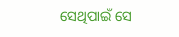ସେଥିପାଇଁ ସେ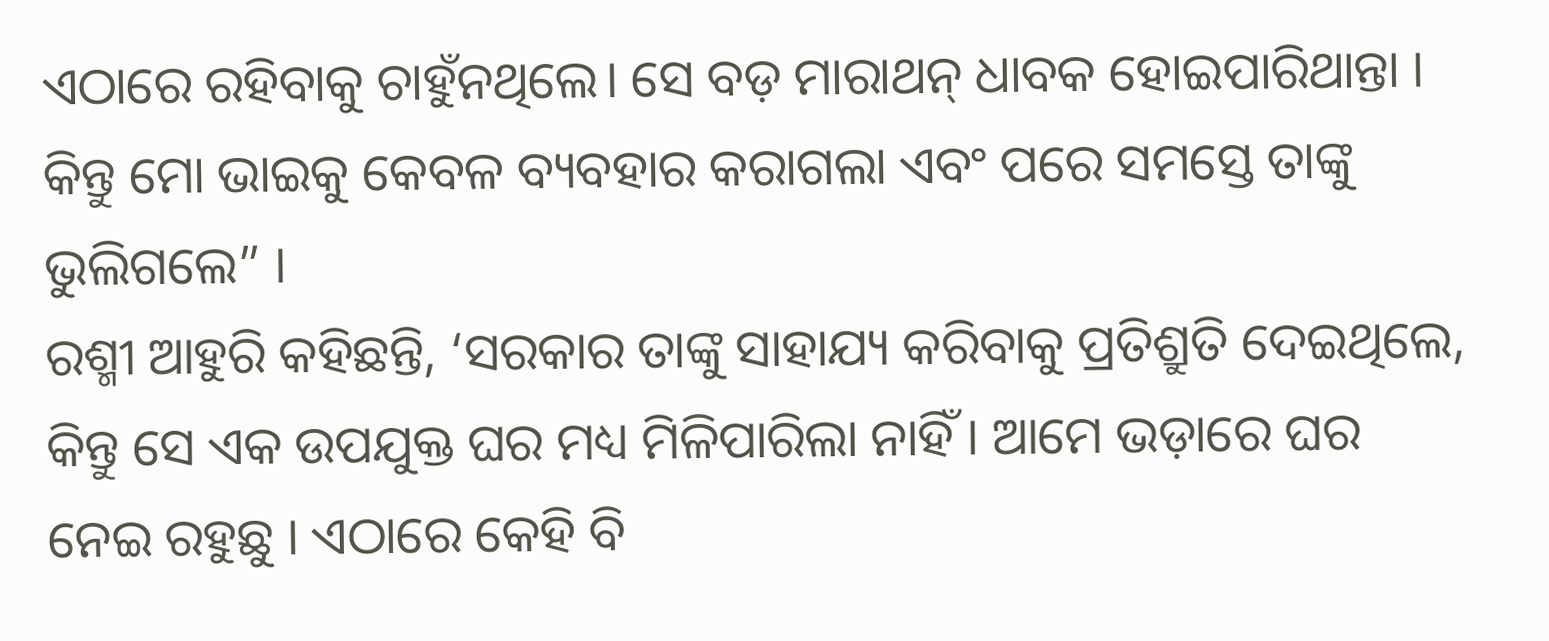ଏଠାରେ ରହିବାକୁ ଚାହୁଁନଥିଲେ। ସେ ବଡ଼ ମାରାଥନ୍ ଧାବକ ହୋଇପାରିଥାନ୍ତା । କିନ୍ତୁ ମୋ ଭାଇକୁ କେବଳ ବ୍ୟବହାର କରାଗଲା ଏବଂ ପରେ ସମସ୍ତେ ତାଙ୍କୁ ଭୁଲିଗଲେ” ।
ରଶ୍ମୀ ଆହୁରି କହିଛନ୍ତି, ‘ସରକାର ତାଙ୍କୁ ସାହାଯ୍ୟ କରିବାକୁ ପ୍ରତିଶ୍ରୁତି ଦେଇଥିଲେ, କିନ୍ତୁ ସେ ଏକ ଉପଯୁକ୍ତ ଘର ମଧ୍ୟ ମିଳିପାରିଲା ନାହିଁ । ଆମେ ଭଡ଼ାରେ ଘର ନେଇ ରହୁଛୁ । ଏଠାରେ କେହି ବି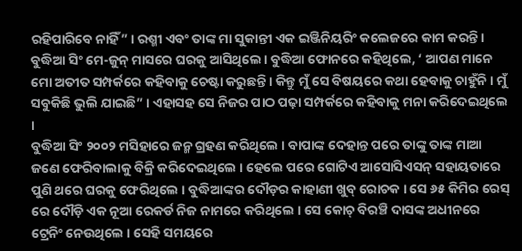ରହିପାରିବେ ନାହିଁ” । ରଶ୍ମୀ ଏବଂ ତାଙ୍କ ମା ସୁକାନ୍ତୀ ଏକ ଇଞ୍ଜିନିୟରିଂ କଲେଜରେ କାମ କରନ୍ତି । ବୁଦ୍ଧିଆ ସିଂ ମେ-ଜୁନ୍ ମାସରେ ଘରକୁ ଆସିଥିଲେ। ବୁଦ୍ଧିଆ ଫୋନରେ କହିଥିଲେ, ‘ ଆପଣ ମାନେ ମୋ ଅତୀତ ସମ୍ପର୍କରେ କହିବାକୁ ଚେଷ୍ଟା କରୁଛନ୍ତି । କିନ୍ତୁ ମୁଁ ସେ ବିଷୟରେ କଥା ହେବାକୁ ଚାହୁଁନି । ମୁଁ ସବୁକିଛି ଭୁଲି ଯାଇଛି” । ଏହାସହ ସେ ନିଜର ପାଠ ପଢ଼ା ସମ୍ପର୍କରେ କହିବାକୁ ମନା କରିଦେଇଥିଲେ ।
ବୁଦ୍ଧିଆ ସିଂ ୨୦୦୨ ମସିହାରେ ଜନ୍ମ ଗ୍ରହଣ କରିଥିଲେ । ବାପାଙ୍କ ଦେହାନ୍ତ ପରେ ତାଙ୍କୁ ତାଙ୍କ ମାଆ ଜଣେ ଫେରିବାଲାକୁ ବିକ୍ରି କରିଦେଇଥିଲେ । ହେଲେ ପରେ ଗୋଟିଏ ଆସୋସିଏସନ୍ ସହାୟତାରେ ପୁଣି ଥରେ ଘରକୁ ଫେରିଥିଲେ । ବୁଦ୍ଧିଆଙ୍କର ଦୌଡ଼ର କାହାଣୀ ଖୁବ୍ ରୋଚକ । ସେ ୬୫ କିମିର ରେସ୍ ରେ ଦୌଡ଼ି ଏକ ନୂଆ ରେକର୍ଡ ନିଜ ନାମରେ କରିଥିଲେ । ସେ କୋଚ୍ ବିରଞ୍ଚି ଦାସଙ୍କ ଅଧୀନରେ ଟ୍ରେନିଂ ନେଉଥିଲେ । ସେହି ସମୟରେ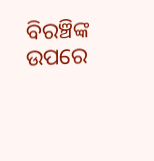ବିରଞ୍ଚିଙ୍କ ଉପରେ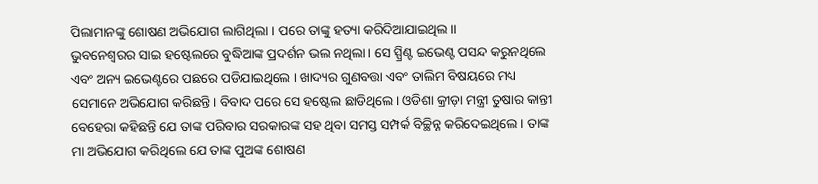ପିଲାମାନଙ୍କୁ ଶୋଷଣ ଅଭିଯୋଗ ଲାଗିଥିଲା । ପରେ ତାଙ୍କୁ ହତ୍ୟା କରିଦିଆଯାଇଥିଲ।।
ଭୁବନେଶ୍ୱରର ସାଇ ହଷ୍ଟେଲରେ ବୁଦ୍ଧିଆଙ୍କ ପ୍ରଦର୍ଶନ ଭଲ ନଥିଲା। ସେ ସ୍ପ୍ରିଣ୍ଟ ଇଭେଣ୍ଟ ପସନ୍ଦ କରୁନଥିଲେ ଏବଂ ଅନ୍ୟ ଇଭେଣ୍ଟରେ ପଛରେ ପଡିଯାଇଥିଲେ । ଖାଦ୍ୟର ଗୁଣବତ୍ତା ଏବଂ ତାଲିମ ବିଷୟରେ ମଧ୍ୟ ସେମାନେ ଅଭିଯୋଗ କରିଛନ୍ତି। ବିବାଦ ପରେ ସେ ହଷ୍ଟେଲ ଛାଡିଥିଲେ। ଓଡିଶା କ୍ରୀଡ଼ା ମନ୍ତ୍ରୀ ତୁଷାର କାନ୍ତୀ ବେହେରା କହିଛନ୍ତି ଯେ ତାଙ୍କ ପରିବାର ସରକାରଙ୍କ ସହ ଥିବା ସମସ୍ତ ସମ୍ପର୍କ ବିଚ୍ଛିନ୍ନ କରିଦେଇଥିଲେ । ତାଙ୍କ ମା ଅଭିଯୋଗ କରିଥିଲେ ଯେ ତାଙ୍କ ପୁଅଙ୍କ ଶୋଷଣ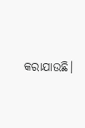କରାଯାଉଛି।